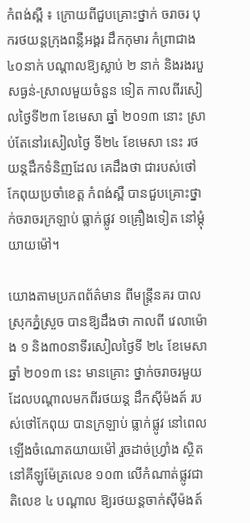កំពង់ស្ពឺ ៖ ក្រោយពីជួបគ្រោះថ្នាក់ ចរាចរ បុករថយន្ដក្រុងពន្លឺអង្គរ ដឹកកុមារ កំព្រាជាង ៤០នាក់ បណ្ដាលឱ្យស្លាប់ ២ នាក់ និងរងរបួសធ្ងន់-ស្រាលមួយចំនួន ទៀត កាលពីរសៀលថ្ងៃទី២៣ ខែមេសា ឆ្នាំ ២០១៣ នោះ ស្រាប់តែនៅរសៀលថ្ងៃ ទី២៤ ខែមេសា នេះ រថយន្ដដឹកទំនិញដែល គេដឹងថា ជារបស់ថៅកែពុយប្រចាំខេត្ដ កំពង់ស្ពឺ បានជួបគ្រោះថ្នាក់ចរាចរក្រឡាប់ ធ្លាក់ផ្លូវ ១គ្រឿងទៀត នៅម្ដុំយាយម៉ៅ។

យោងតាមប្រភពព័ត៌មាន ពីមន្ដ្រីនគរ បាលស្រុកភ្នំស្រួច បានឱ្យដឹងថា កាលពី វេលាម៉ោង ១ និង៣០នាទីរសៀលថ្ងៃទី ២៤ ខែមេសា ឆ្នាំ ២០១៣ នេះ មានគ្រោះ ថ្នាក់ចរាចរមួយ ដែលបណ្ដាលមកពីរថយន្ដ ដឹកស៊ីម៉ងត៍ របស់ថៅកែពុយ បានក្រឡាប់ ធ្លាក់ផ្លូវ នៅពេលឡើងចំណោតយាយម៉ៅ រួចដាច់ហ្វ្រាំង ស្ថិតនៅគីឡូម៉ែត្រលេខ ១០៣ លើកំណាត់ផ្លូវជាតិលេខ ៤ បណ្ដាល ឱ្យរថយន្ដចាក់ស៊ីម៉ងត៍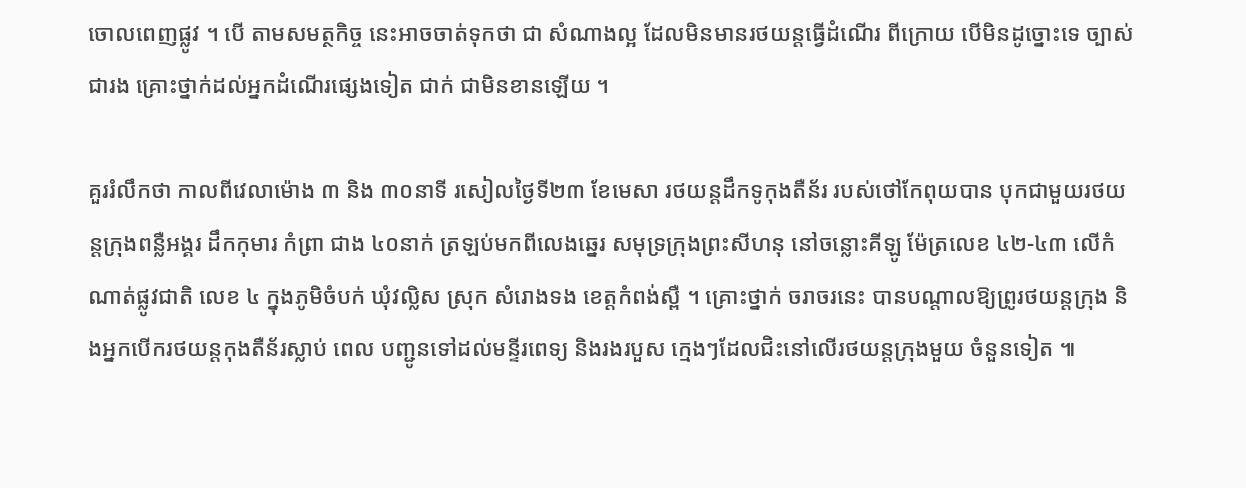ចោលពេញផ្លូវ ។ បើ តាមសមត្ថកិច្ច នេះអាចចាត់ទុកថា ជា សំណាងល្អ ដែលមិនមានរថយន្ដធ្វើដំណើរ ពីក្រោយ បើមិនដូច្នោះទេ ច្បាស់ជារង គ្រោះថ្នាក់ដល់អ្នកដំណើរផ្សេងទៀត ជាក់ ជាមិនខានឡើយ ។

គួររំលឹកថា កាលពីវេលាម៉ោង ៣ និង ៣០នាទី រសៀលថ្ងៃទី២៣ ខែមេសា រថយន្ដដឹកទូកុងតឺន័រ របស់ថៅកែពុយបាន បុកជាមួយរថយន្ដក្រុងពន្លឺអង្គរ ដឹកកុមារ កំព្រា ជាង ៤០នាក់ ត្រឡប់មកពីលេងឆ្នេរ សមុទ្រក្រុងព្រះសីហនុ នៅចន្លោះគីឡូ ម៉ែត្រលេខ ៤២-៤៣ លើកំណាត់ផ្លូវជាតិ លេខ ៤ ក្នុងភូមិចំបក់ ឃុំវល្លិស ស្រុក សំរោងទង ខេត្ដកំពង់ស្ពឺ ។ គ្រោះថ្នាក់ ចរាចរនេះ បានបណ្ដាលឱ្យព្រូរថយន្ដក្រុង និងអ្នកបើករថយន្ដកុងតឺន័រស្លាប់ ពេល បញ្ជូនទៅដល់មន្ទីរពេទ្យ និងរងរបួស ក្មេងៗដែលជិះនៅលើរថយន្ដក្រុងមួយ ចំនួនទៀត ៕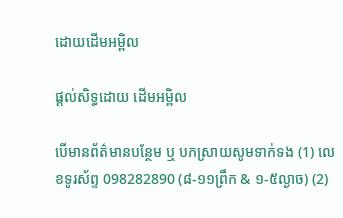ដោយដើមអម្ពិល

ផ្តល់សិទ្ធដោយ ដើមអម្ពិល

បើមានព័ត៌មានបន្ថែម ឬ បកស្រាយសូមទាក់ទង (1) លេខទូរស័ព្ទ 098282890 (៨-១១ព្រឹក & ១-៥ល្ងាច) (2)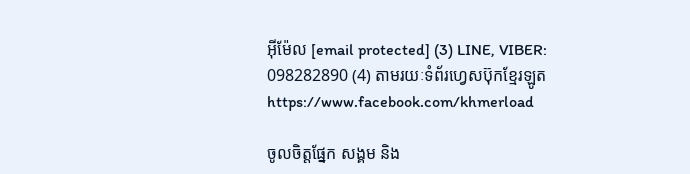អ៊ីម៉ែល [email protected] (3) LINE, VIBER: 098282890 (4) តាមរយៈទំព័រហ្វេសប៊ុកខ្មែរឡូត https://www.facebook.com/khmerload

ចូលចិត្តផ្នែក សង្គម និង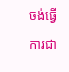ចង់ធ្វើការជា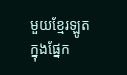មួយខ្មែរឡូតក្នុងផ្នែក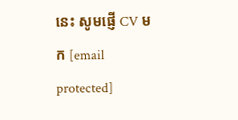នេះ សូមផ្ញើ CV មក [email protected]